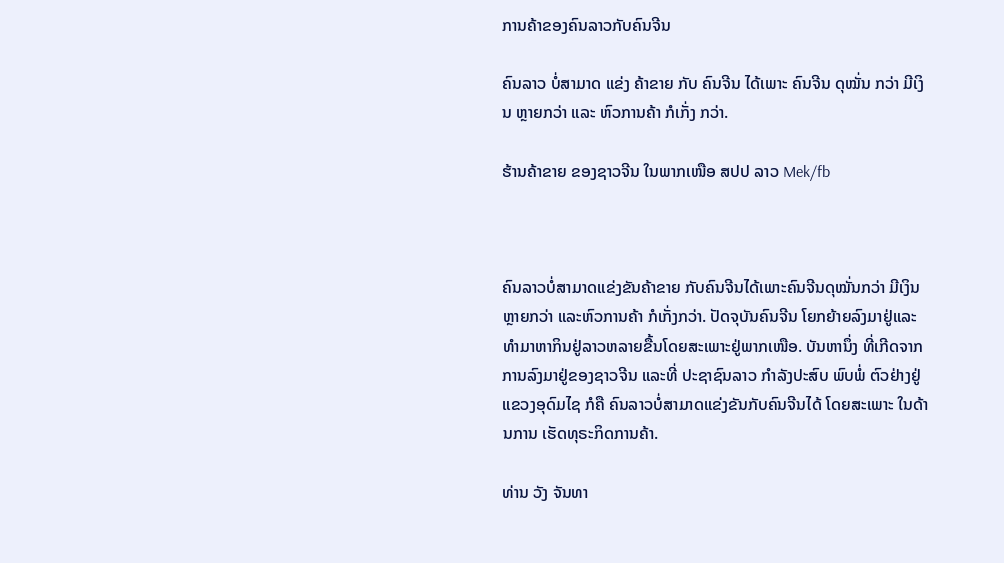ການຄ້າຂອງຄົນລາວກັບຄົນຈີນ

ຄົນລາວ ບໍ່ສາມາດ ແຂ່ງ ຄ້າຂາຍ ກັບ ຄົນຈີນ ໄດ້ເພາະ ຄົນຈີນ ດຸໝັ່ນ ກວ່າ ມີເງິນ ຫຼາຍກວ່າ ແລະ ຫົວການຄ້າ ກໍເກັ່ງ ກວ່າ.

ຮ້ານຄ້າຂາຍ ຂອງຊາວຈີນ ໃນພາກເໜືອ ສປປ ລາວ Mek/fb



ຄົນລາວບໍ່ສາມາດແຂ່ງຂັນຄ້າຂາຍ ກັບຄົນຈີນໄດ້ເພາະຄົນຈີນດຸໝັ່ນກວ່າ ມີເງິນຫຼາຍກວ່າ ແລະຫົວການຄ້າ ກໍເກັ່ງກວ່າ. ປັດຈຸບັນຄົນຈີນ ໂຍກຍ້າຍລົງມາຢູ່ແລະທໍາມາຫາກິນຢູ່ລາວຫລາຍຂື້ນໂດຍສະເພາະຢູ່ພາກເໜືອ. ບັນຫານຶ່ງ ທີ່ເກີດຈາກ ການລົງມາຢູ່ຂອງຊາວຈີນ ແລະທີ່ ປະຊາຊົນລາວ ກໍາລັງປະສົບ ພົບພໍ່ ຕົວຢ່າງຢູ່ແຂວງອຸດົມໄຊ ກໍຄື ຄົນລາວບໍ່ສາມາດແຂ່ງຂັນກັບຄົນຈີນໄດ້ ໂດຍສະເພາະ ໃນດ້ານການ ເຮັດທຸຣະກິດການຄ້າ.

ທ່ານ ວັງ ຈັນທາ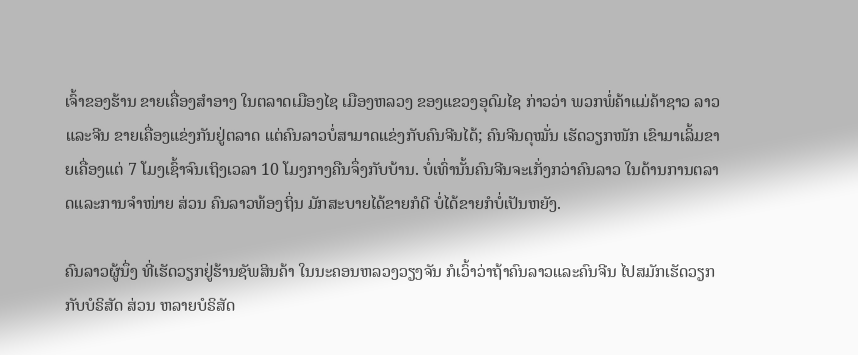ເຈົ້າຂອງຮ້ານ ຂາຍເຄື່ອງສໍາອາງ ໃນຕລາດເມືອງໄຊ ເມືອງຫລວງ ຂອງແຂວງອຸດົມໄຊ ກ່າວວ່າ ພວກພໍ່ຄ້າແມ່ຄ້າຊາວ ລາວແລະຈີນ ຂາຍເຄື່ອງແຂ່ງກັນຢູ່ຕລາດ ແຕ່ຄົນລາວບໍ່ສາມາດແຂ່ງກັບຄົນຈີນໄດ້; ຄົນຈີນດຸໝັ່ນ ເຮັດວຽກໜັກ ເຂົາມາເລິ້ມຂາຍເຄື່ອງແຕ່ 7 ໂມງເຊົ້າຈົນເຖິງເວລາ 10 ໂມງກາງຄືນຈຶ່ງກັບບ້ານ. ບໍ່ເທົ່ານັ້ນຄົນຈີນຈະເກັ່ງກວ່າຄົນລາວ ໃນດ້ານການຕລາດແລະການຈໍາໜ່າຍ ສ່ວນ ຄົນລາວທ້ອງຖິ່ນ ມັກສະບາຍໄດ້ຂາຍກໍດີ ບໍ່ໄດ້ຂາຍກໍບໍ່ເປັນຫຍັງ.

ຄົນລາວຜູ້ນຶ່ງ ທີ່ເຮັດວຽກຢູ່ຮ້ານຊັພສິນຄ້າ ໃນນະຄອນຫລວງວຽງຈັນ ກໍເວົ້າວ່າຖ້າຄົນລາວແລະຄົນຈີນ ໄປສມັກເຮັດວຽກກັບບໍຣິສັດ ສ່ວນ ຫລາຍບໍຣິສັດ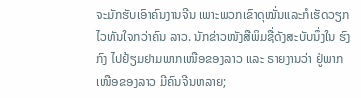ຈະມັກຮັບເອົາຄົນງານຈີນ ເພາະພວກເຂົາດຸໝັ່ນແລະກໍເຮັດວຽກໄວທັນໃຈກວ່າຄົນ ລາວ. ນັກຂ່າວໜັງສືພິມຊື່ດັງສະບັບນຶ່ງໃນ ຮົງກົງ ໄປຢ້ຽມຢາມພາກເໜືອຂອງລາວ ແລະ ຣາຍງານວ່າ ຢູ່ພາກເໜືອຂອງລາວ ມີຄົນຈີນຫລາຍ;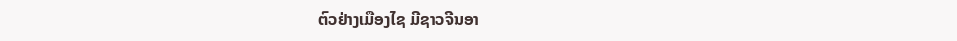ຕົວຢ່າງເມືອງໄຊ ມີຊາວຈີນອາ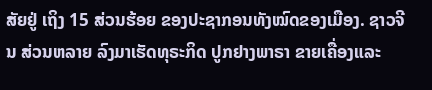ສັຍຢູ່ ເຖິງ 15 ສ່ວນຮ້ອຍ ຂອງປະຊາກອນທັງໝົດຂອງເມືອງ. ຊາວຈີນ ສ່ວນຫລາຍ ລົງມາເຮັດທຸຣະກິດ ປູກຢາງພາຣາ ຂາຍເຄື່ອງແລະ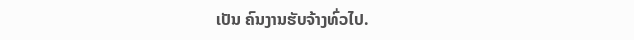ເປັນ ຄົນງານຮັບຈ້າງທົ່ວໄປ.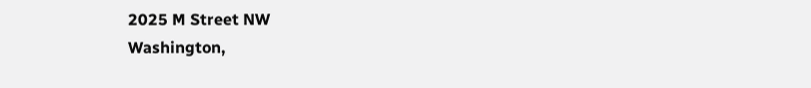2025 M Street NW
Washington,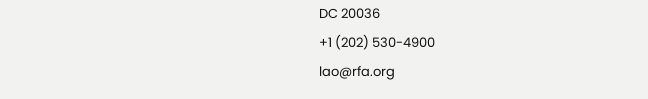DC 20036
+1 (202) 530-4900
lao@rfa.org